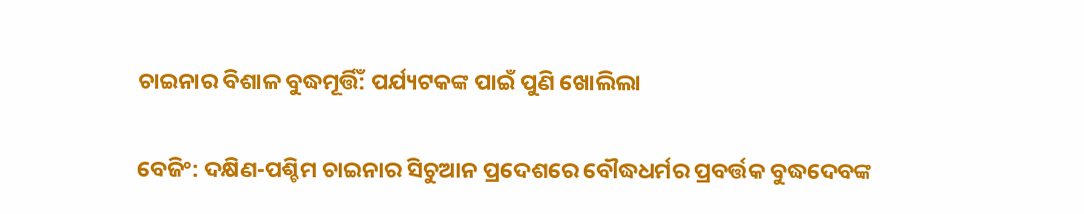ଚାଇନାର ବିଶାଳ ବୁଦ୍ଧମୂର୍ତ୍ତିଁ: ପର୍ଯ୍ୟଟକଙ୍କ ପାଇଁ ପୁଣି ଖୋଲିଲା

ବେଜିଂ: ଦକ୍ଷିଣ-ପଶ୍ଚିମ ଚାଇନାର ସିଚୁଆନ ପ୍ରଦେଶରେ ବୌଦ୍ଧଧର୍ମର ପ୍ରବର୍ତ୍ତକ ବୁଦ୍ଧଦେବଙ୍କ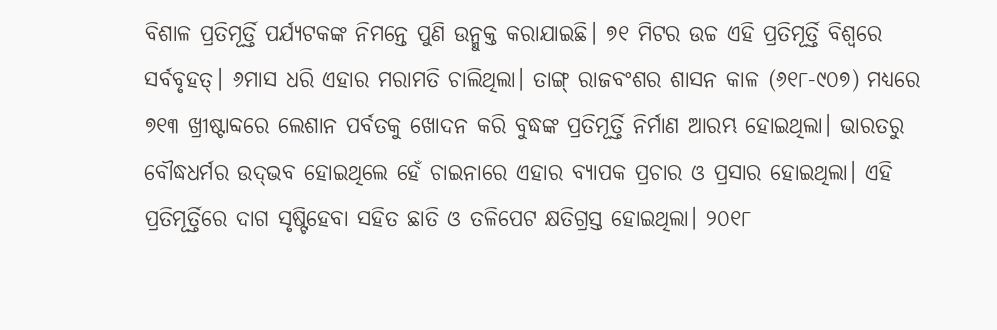ବିଶାଳ ପ୍ରତିମୂର୍ତ୍ତି ପର୍ଯ୍ୟଟକଙ୍କ ନିମନ୍ତେ ପୁଣି ଉନ୍ମୁକ୍ତ କରାଯାଇଛି। ୭୧ ମିଟର ଉଚ୍ଚ ଏହି ପ୍ରତିମୂର୍ତ୍ତି ବିଶ୍ୱରେ ସର୍ବବୃହତ୍‌। ୬ମାସ ଧରି ଏହାର ମରାମତି ଚାଲିଥିଲା। ତାଙ୍ଗ୍‌ ରାଜବଂଶର ଶାସନ କାଳ (୬୧୮-୯୦୭) ମଧ୍ୟରେ ୭୧୩ ଖ୍ରୀଷ୍ଟାବ୍ଦରେ ଲେଶାନ ପର୍ବତକୁ ଖୋଦନ କରି ବୁଦ୍ଧଙ୍କ ପ୍ରତିମୂର୍ତ୍ତି ନିର୍ମାଣ ଆରମ୍ଭ ହୋଇଥିଲା। ଭାରତରୁ ବୌଦ୍ଧଧର୍ମର ଉଦ୍‌ଭବ ହୋଇଥିଲେ ହେଁ ଚାଇନାରେ ଏହାର ବ୍ୟାପକ ପ୍ରଚାର ଓ ପ୍ରସାର ହୋଇଥିଲା। ଏହି ପ୍ରତିମୂର୍ତ୍ତିରେ ଦାଗ ସୃଷ୍ଟିହେବା ସହିତ ଛାତି ଓ ତଳିପେଟ କ୍ଷତିଗ୍ରସ୍ତ ହୋଇଥିଲା। ୨୦୧୮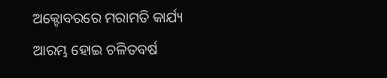ଅକ୍ଟୋବରରେ ମରାମତି କାର୍ଯ୍ୟ ଆରମ୍ଭ ହୋଇ ଚଳିତବର୍ଷ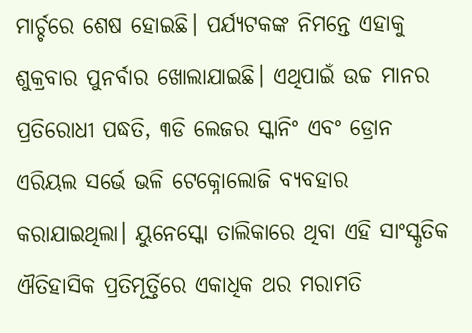ମାର୍ଚ୍ଚରେ ଶେଷ ହୋଇଛି। ପର୍ଯ୍ୟଟକଙ୍କ ନିମନ୍ତେ ଏହାକୁ ଶୁକ୍ରବାର ପୁନର୍ବାର ଖୋଲାଯାଇଛି। ଏଥିପାଇଁ ଉଚ୍ଚ ମାନର ପ୍ରତିରୋଧୀ ପଦ୍ଧତି, ୩ଡି ଲେଜର ସ୍କାନିଂ ଏବଂ ଡ୍ରୋନ ଏରିୟଲ ସର୍ଭେ ଭଳି ଟେକ୍ନୋଲୋଜି ବ୍ୟବହାର କରାଯାଇଥିଲା। ୟୁନେସ୍କୋ ତାଲିକାରେ ଥିବା ଏହି ସାଂସ୍କୃତିକ ଐତିହାସିକ ପ୍ରତିମୂର୍ତ୍ତିରେ ଏକାଧିକ ଥର ମରାମତି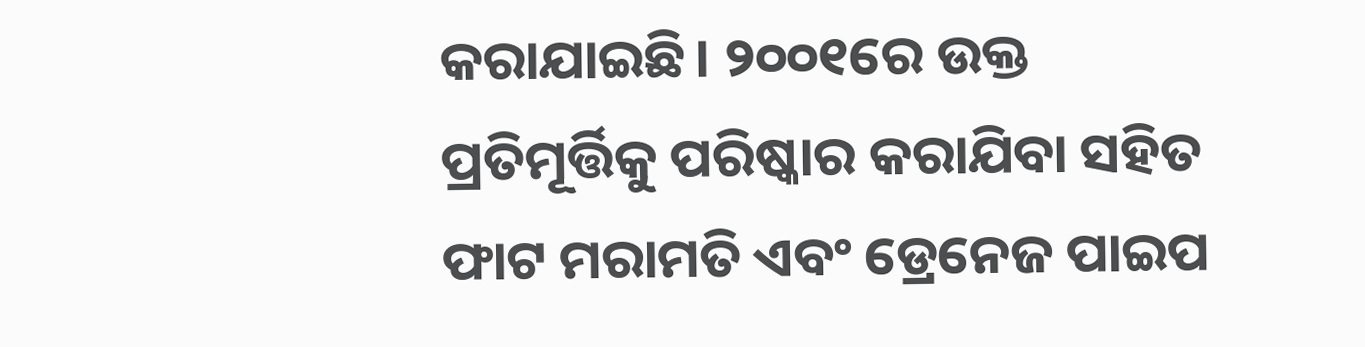କରାଯାଇଛି। ୨୦୦୧ରେ ଉକ୍ତ ପ୍ରତିମୂର୍ତ୍ତିକୁ ପରିଷ୍କାର କରାଯିବା ସହିତ ଫାଟ ମରାମତି ଏବଂ ଡ୍ରେନେଜ ପାଇପ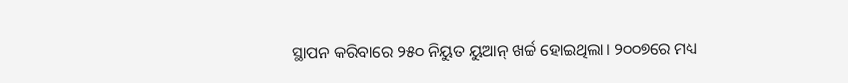ସ୍ଥାପନ କରିବାରେ ୨୫୦ ନିୟୁତ ୟୁଆନ୍‌ ଖର୍ଚ୍ଚ ହୋଇଥିଲା। ୨୦୦୭ରେ ମଧ୍ୟ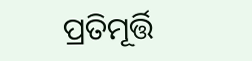ପ୍ରତିମୂର୍ତ୍ତି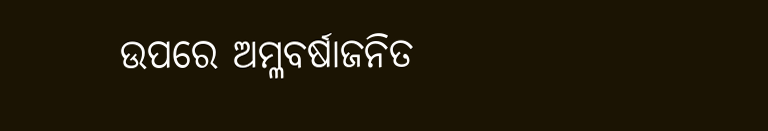ଉପରେ ଅମ୍ଳବର୍ଷାଜନିତ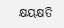କ୍ଷୟକ୍ଷତି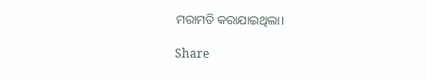ମରାମତି କରାଯାଇଥିଲା।

Share